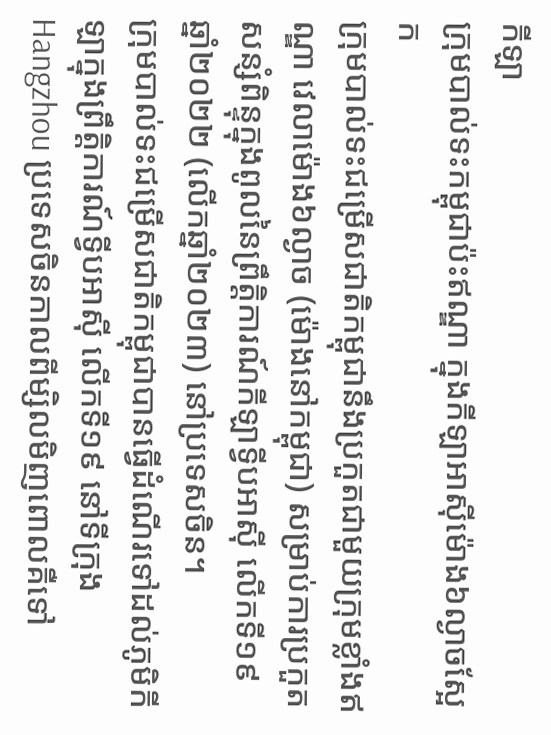កីឡា
ក្រុមបាល់ទះកម្ពុជាប៉ះឥណ្ឌា ក្នុងកីឡាអាស៊ីម៉ោង៦ល្ងាចស្អែក
ក្រុមបាល់ទះជម្រើសជាតិកម្ពុជានឹងប្រកួតជាមួយក្រុមខ្លាំងឥណ្ឌា វេលាម៉ោង៦ល្ងាច (ម៉ោងនៅកម្ពុជា) សម្រាប់ការប្រកួតសន្សំពិន្ទុក្នុងពូលនៃព្រឹត្តិការណ៍កីឡាទ្វីបអាស៊ី លើកទី១៩ ឆ្នាំ២០២២ (លើកឆ្នាំ២០២៣) នៅប្រទេសចិន។
ក្រុមបាល់ទះជម្រើសជាតិកម្ពុជាបានធ្វើដំណើរទៅដល់ភូមិកីឡាក្នុងព្រឹត្តិការណ៍ទ្វីបអាស៊ី លើកទី១៩ នៅទីក្រុង Hangzhou ប្រទេសចិនកាលពីម្សិលមិញពោលគឺទៅ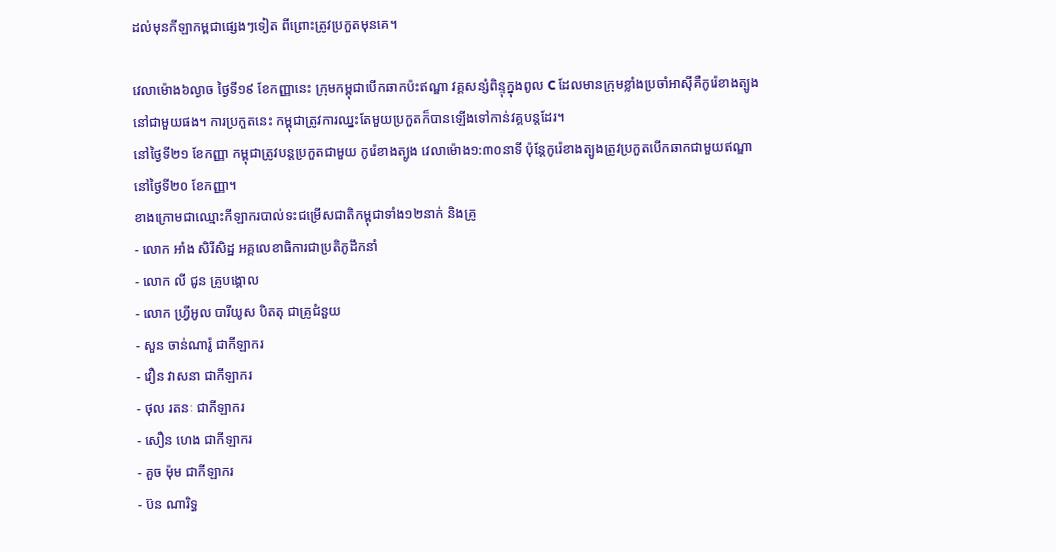ដល់មុនកីឡាកម្ពជាផ្សេងៗទៀត ពីព្រោះត្រូវប្រកួតមុនគេ។

វេលាម៉ោង៦ល្ងាច ថ្ងៃទី១៩ ខែកញ្ញានេះ ក្រុមកម្ពុជាបើកឆាកប៉ះឥណ្ឌា វគ្គសន្សំពិន្ទុក្នុងពូល C ដែលមានក្រុមខ្លាំងប្រចាំអាស៊ីគឺកូរ៉េខាងត្បូងនៅជាមួយផង។ ការប្រកួតនេះ កម្ពុជាត្រូវការឈ្នះតែមួយប្រកួតក៏បានឡើងទៅកាន់វគ្គបន្តដែរ។
នៅថ្ងៃទី២១ ខែកញ្ញា កម្ពុជាត្រូវបន្តប្រកួតជាមួយ កូរ៉េខាងត្បូង វេលាម៉ោង១:៣០នាទី ប៉ុន្តែកូរ៉េខាងត្បូងត្រូវប្រកួតបើកឆាកជាមួយឥណ្ឌានៅថ្ងៃទី២០ ខែកញ្ញា។
ខាងក្រោមជាឈ្មោះកីឡាករបាល់ទះជម្រើសជាតិកម្ពុជាទាំង១២នាក់ និងគ្រូ
- លោក អាំង សិរីសិដ្ឋ អគ្គលេខាធិការជាប្រតិភូដឹកនាំ
- លោក លី ជូន គ្រូបង្គោល
- លោក ហ្វ្រីអូល បារីយូស បិតតុ ជាគ្រូជំនួយ
- សួន ចាន់ណារ៉ូ ជាកីឡាករ
- វឿន វាសនា ជាកីឡាករ
- ថុល រតនៈ ជាកីឡាករ
- សឿន ហេង ជាកីឡាករ
- គួច ម៉ុម ជាកីឡាករ
- ប៊ន ណារិទ្ធ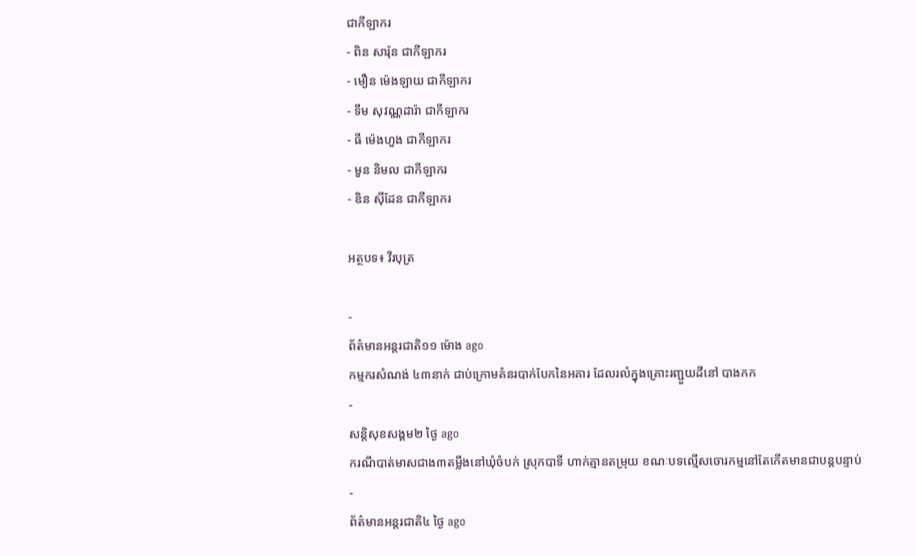ជាកីឡាករ
- ពិន សារ៉ុន ជាកីឡាករ
- មឿន ម៉េងឡាយ ជាកីឡាករ
- ទឹម សុវណ្ណដារ៉ា ជាកីឡាករ
- ធី ម៉េងហួង ជាកីឡាករ
- មួន និមល ជាកីឡាករ
- ឌិន ស៊ីដែន ជាកីឡាករ

អត្ថបទ៖ វីរបុត្រ

-
ព័ត៌មានអន្ដរជាតិ១១ ម៉ោង ago
កម្មករសំណង់ ៤៣នាក់ ជាប់ក្រោមគំនរបាក់បែកនៃអគារ ដែលរលំក្នុងគ្រោះរញ្ជួយដីនៅ បាងកក
-
សន្តិសុខសង្គម២ ថ្ងៃ ago
ករណីបាត់មាសជាង៣តម្លឹងនៅឃុំចំបក់ ស្រុកបាទី ហាក់គ្មានតម្រុយ ខណៈបទល្មើសចោរកម្មនៅតែកើតមានជាបន្តបន្ទាប់
-
ព័ត៌មានអន្ដរជាតិ៤ ថ្ងៃ ago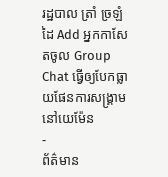រដ្ឋបាល ត្រាំ ច្រឡំដៃ Add អ្នកកាសែតចូល Group Chat ធ្វើឲ្យបែកធ្លាយផែនការសង្គ្រាម នៅយេម៉ែន
-
ព័ត៌មាន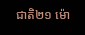ជាតិ២១ ម៉ោ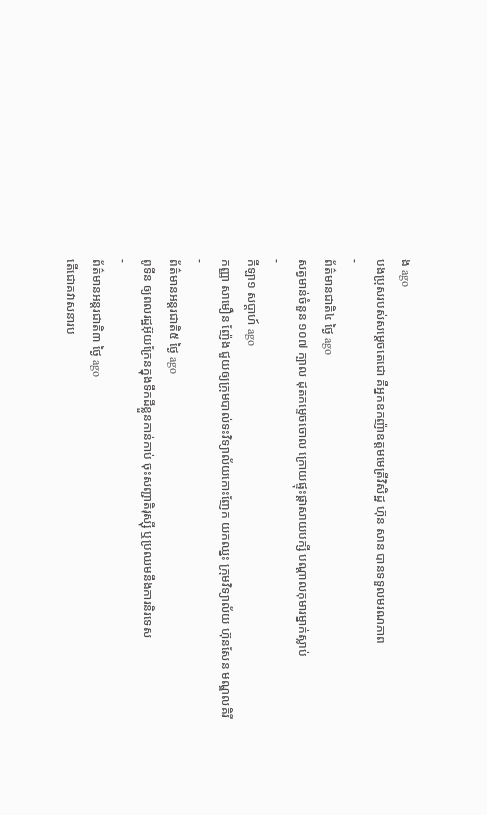ង ago
បងប្រុសរបស់សម្ដេចតេជោ គឺអ្នកឧកញ៉ាឧត្តមមេត្រីវិសិដ្ឋ ហ៊ុន សាន បានទទួលមរណភាព
-
ព័ត៌មានជាតិ៤ ថ្ងៃ ago
សត្វមាន់ចំនួន ១០៧ ក្បាល ដុតកម្ទេចចោល ក្រោយផ្ទុះផ្ដាសាយបក្សី បណ្តាលកុមារម្នាក់ស្លាប់
-
កីឡា១ សប្តាហ៍ ago
កញ្ញា សាមឿន ញ៉ែង ជួយឲ្យក្រុមបាល់ទះវិទ្យាល័យកោះញែក យកឈ្នះ ក្រុមវិទ្យាល័យ ហ៊ុនសែន មណ្ឌលគិរី
-
ព័ត៌មានអន្ដរជាតិ៥ ថ្ងៃ ago
ពូទីន ឲ្យពលរដ្ឋអ៊ុយក្រែនក្នុងទឹកដីខ្លួនកាន់កាប់ ចុះសញ្ជាតិរុស្ស៊ី ឬប្រឈមនឹងការនិរទេស
-
ព័ត៌មានអន្ដរជាតិ៣ ថ្ងៃ ago
តើជោគវាសនារប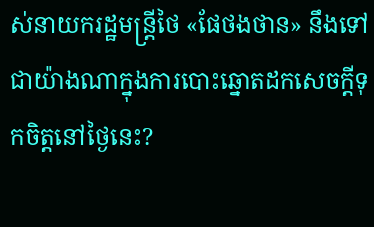ស់នាយករដ្ឋមន្ត្រីថៃ «ផែថងថាន» នឹងទៅជាយ៉ាងណាក្នុងការបោះឆ្នោតដកសេចក្តីទុកចិត្តនៅថ្ងៃនេះ?